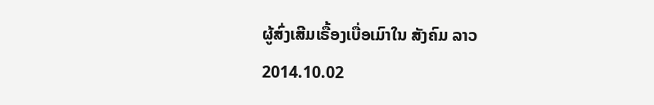ຜູ້ສົ່ງເສີມເຣື້ອງເບື່ອເມົາໃນ ສັງຄົມ ລາວ
2014.10.02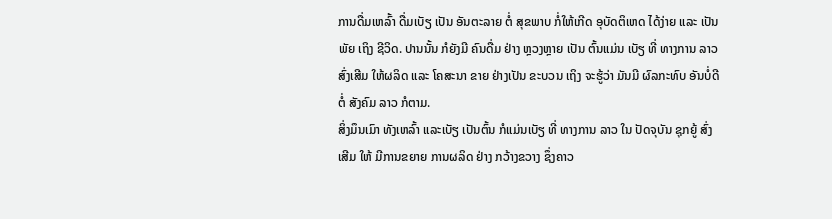ການດື່ມເຫລົ້າ ດື່ມເບັຽ ເປັນ ອັນຕະລາຍ ຕໍ່ ສຸຂພາບ ກໍ່ໃຫ້ເກີດ ອຸບັດຕິເຫດ ໄດ້ງ່າຍ ແລະ ເປັນພັຍ ເຖິງ ຊີວິດ. ປານນັ້ນ ກໍຍັງມີ ຄົນດື່ມ ຢ່າງ ຫຼວງຫຼາຍ ເປັນ ຕົ້ນແມ່ນ ເບັຽ ທີ່ ທາງການ ລາວ ສົ່ງເສີມ ໃຫ້ຜລິດ ແລະ ໂຄສະນາ ຂາຍ ຢ່າງເປັນ ຂະບວນ ເຖິງ ຈະຮູ້ວ່າ ມັນມີ ຜົລກະທົບ ອັນບໍ່ດີ ຕໍ່ ສັງຄົມ ລາວ ກໍຕາມ.
ສິ່ງມຶນເມົາ ທັງເຫລົ້າ ແລະເບັຽ ເປັນຕົ້ນ ກໍແມ່ນເບັຽ ທີ່ ທາງການ ລາວ ໃນ ປັດຈຸບັນ ຊຸກຍູ້ ສົ່ງເສີມ ໃຫ້ ມີການຂຍາຍ ການຜລິດ ຢ່າງ ກວ້າງຂວາງ ຊຶ່ງຄາວ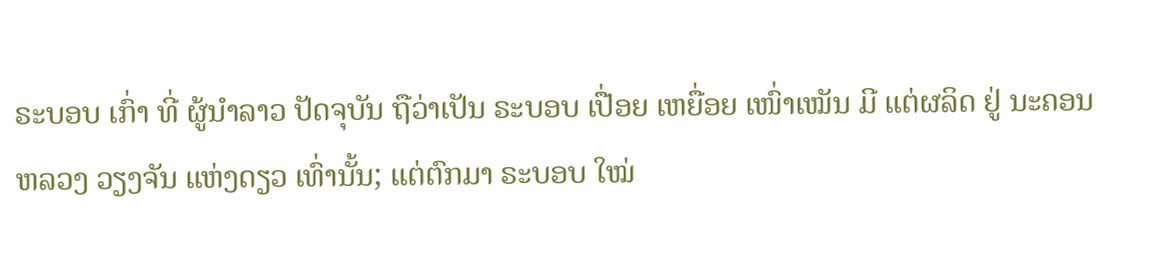ຣະບອບ ເກົ່າ ທີ່ ຜູ້ນໍາລາວ ປັດຈຸບັນ ຖືວ່າເປັນ ຣະບອບ ເປື່ອຍ ເຫຍື່ອຍ ເໜົ່າເໝັນ ມີ ແຕ່ຜລິດ ຢູ່ ນະຄອນ ຫລວງ ວຽງຈັນ ແຫ່ງດຽວ ເທົ່ານັ້ນ; ແຕ່ຕົກມາ ຣະບອບ ໃໝ່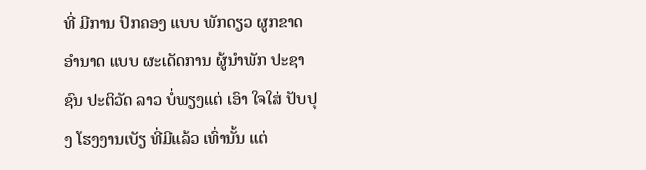ທີ່ ມີການ ປົກຄອງ ແບບ ພັກດຽວ ຜູກຂາດ ອໍານາດ ແບບ ຜະເດັດການ ຜູ້ນໍາພັກ ປະຊາຊົນ ປະຕິວັດ ລາວ ບໍ່ພຽງແຕ່ ເອົາ ໃຈໃສ່ ປັບປຸງ ໂຮງງານເບັຽ ທີ່ມີແລ້ວ ເທົ່ານັ້ນ ແຕ່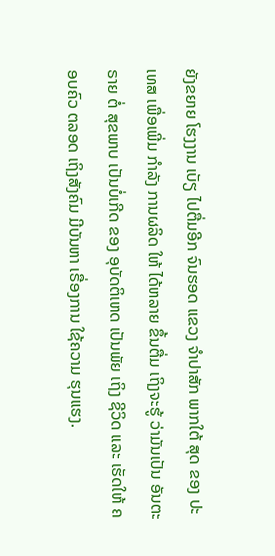ຍັງຂຍາຍ ໂຮງງານ ເບັຽ ໄປຕື່ມອີກ ຈົນຮອດ ແຂວງ ຈໍາປາສັກ ພາກໃຕ້ ສຸດ ຂອງ ປະເທສ ເພື່ອເພີ່ມ ກໍາລັງ ການຜລິດ ໃຫ້ ໄດ້ຫລາຍ ຂຶ້ນຕື່ມ ເຖິງຈະຮູ້ ວ່າມັນເປັນ ອັນຕະຣາຍ ຕໍ່ ສຸຂພາບ ເປັນບໍ່ເກີດ ຂອງ ອຸບັດຕິເຫດ ເປັນພັຍ ເຖິງ ຊີວິດ ແລະ ເຮັດໃຫ້ ຄອບຄົວ ຕລອດ ເຖິງສັງຄົມ ມີບັນຫາ ເຣື່ອງການ ໃຊ້ຄວາມ ຮຸນແຮງ.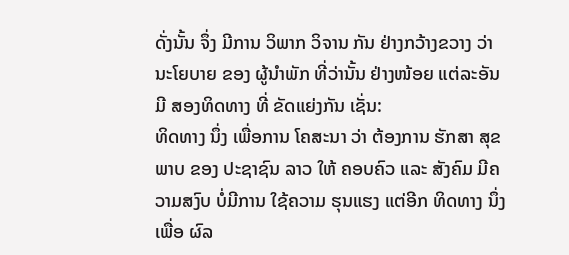ດັ່ງນັ້ນ ຈຶ່ງ ມີການ ວິພາກ ວິຈານ ກັນ ຢ່າງກວ້າງຂວາງ ວ່າ ນະໂຍບາຍ ຂອງ ຜູ້ນໍາພັກ ທີ່ວ່ານັ້ນ ຢ່າງໜ້ອຍ ແຕ່ລະອັນ ມີ ສອງທິດທາງ ທີ່ ຂັດແຍ່ງກັນ ເຊັ່ນ:
ທິດທາງ ນຶ່ງ ເພື່ອການ ໂຄສະນາ ວ່າ ຕ້ອງການ ຮັກສາ ສຸຂພາບ ຂອງ ປະຊາຊົນ ລາວ ໃຫ້ ຄອບຄົວ ແລະ ສັງຄົມ ມີຄວາມສງົບ ບໍ່ມີການ ໃຊ້ຄວາມ ຮຸນແຮງ ແຕ່ອີກ ທິດທາງ ນຶ່ງ ເພື່ອ ຜົລ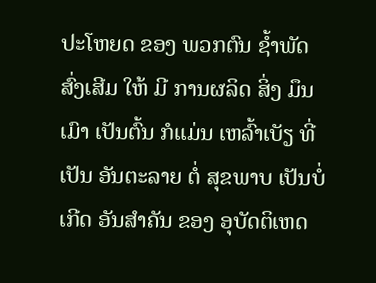ປະໂຫຍດ ຂອງ ພວກຕົນ ຊໍ້າພັດ ສົ່ງເສີມ ໃຫ້ ມີ ການຜລິດ ສິ່ງ ມຶນເມົາ ເປັນຕົ້ນ ກໍແມ່ນ ເຫລົ້າເບັຽ ທີ່ ເປັນ ອັນຕະລາຍ ຕໍ່ ສຸຂພາບ ເປັນບໍ່ເກີດ ອັນສໍາຄັນ ຂອງ ອຸບັດຕິເຫດ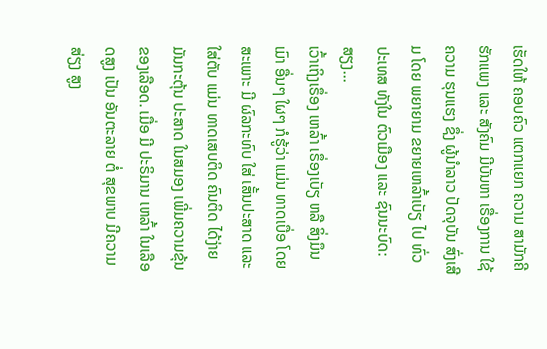ເຮັດໃຫ້ ຄອບຄົວ ແຕກແຍກ ຄວາມ ສາມັກຄີ ຮັກແພງ ແລະ ສັງຄົມ ມີບັນຫາ ເຣື່ອງການ ໃຊ້ຄວາມ ຮຸນແຮງ ຊຶ່ງ ຜູ້ນໍາລາວ ປັດຈຸບັນ ສົ່ງເສີມ ໂດຍ ພຍາຍາມ ຂຍາຍເຫລົ້າເບັຽ ໄປ ທົ່ວປະເທສ ທັງໃນ ຕົວເມືອງ ແລະ ຊົນນະບົດ: ສຽງ...
ເວົ້າເຖິງເຣຶ່ອງ ເຫລົ້າ ເຣຶ່ອງເບັຽ ຫລື ສິ່ງມຶນເມົາ ອື່ນໆ ໃຜໆ ກໍຮູ້ວ່າ ແມ່ນ ທາດເບື່ອ ໂດຍສະເພາະ ມີ ຜົລກະທົບ ໃສ່ ເສັ້ນປະສາດ ແລະ ໃສ່ຕັບ ແມ່ນ ທາດເສບຕິດ ຄົນຕິດ ໄດ້ງ່າຍ ມັນກະຕຸ້ນ ປະສາດ ໃນສມອງ ເພີ່ມຄວາມຂຸ້ນ ຂອງເລືອດ. ເມື່ອ ມີ ປະຣິມານ ເຫລົ້າ ໃນເລືອດສູງ ເປັນ ອັນຕະລາຍ ຕໍ່ ສຸຂພາບ ມີຄວາມສ່ຽງ ສູງ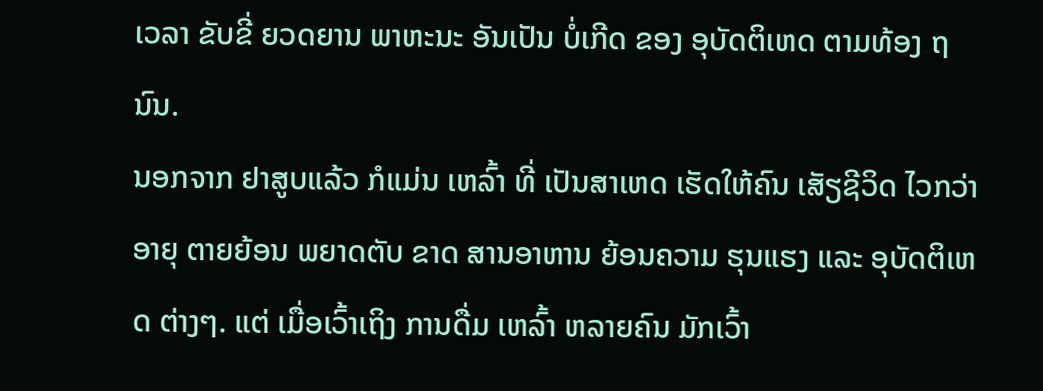ເວລາ ຂັບຂີ່ ຍວດຍານ ພາຫະນະ ອັນເປັນ ບໍ່ເກີດ ຂອງ ອຸບັດຕິເຫດ ຕາມທ້ອງ ຖນົນ.
ນອກຈາກ ຢາສູບແລ້ວ ກໍແມ່ນ ເຫລົ້າ ທີ່ ເປັນສາເຫດ ເຮັດໃຫ້ຄົນ ເສັຽຊີວິດ ໄວກວ່າ ອາຍຸ ຕາຍຍ້ອນ ພຍາດຕັບ ຂາດ ສານອາຫານ ຍ້ອນຄວາມ ຮຸນແຮງ ແລະ ອຸບັດຕິເຫດ ຕ່າງໆ. ແຕ່ ເມື່ອເວົ້າເຖິງ ການດື່ມ ເຫລົ້າ ຫລາຍຄົນ ມັກເວົ້າ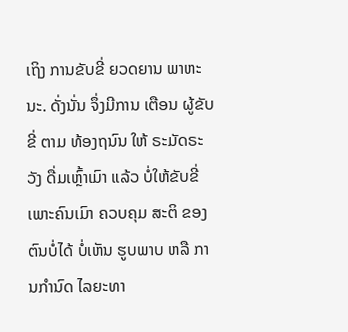ເຖິງ ການຂັບຂີ່ ຍວດຍານ ພາຫະນະ. ດັ່ງນັ່ນ ຈຶ່ງມີການ ເຕືອນ ຜູ້ຂັບຂີ່ ຕາມ ທ້ອງຖນົນ ໃຫ້ ຣະມັດຣະວັງ ດື່ມເຫຼົ້າເມົາ ແລ້ວ ບໍ່ໃຫ້ຂັບຂີ່ ເພາະຄົນເມົາ ຄວບຄຸມ ສະຕິ ຂອງ ຕົນບໍ່ໄດ້ ບໍ່ເຫັນ ຮູບພາບ ຫລື ການກໍານົດ ໄລຍະທາ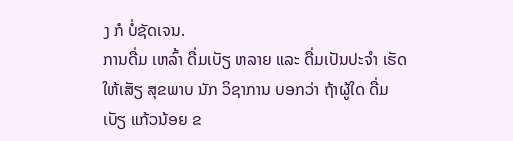ງ ກໍ ບໍ່ຊັດເຈນ.
ການດື່ມ ເຫລົ້າ ດື່ມເບັຽ ຫລາຍ ແລະ ດື່ມເປັນປະຈໍາ ເຮັດໃຫ້ເສັຽ ສຸຂພາບ ນັກ ວິຊາການ ບອກວ່າ ຖ້າຜູ້ໃດ ດື່ມເບັຽ ແກ້ວນ້ອຍ ຂ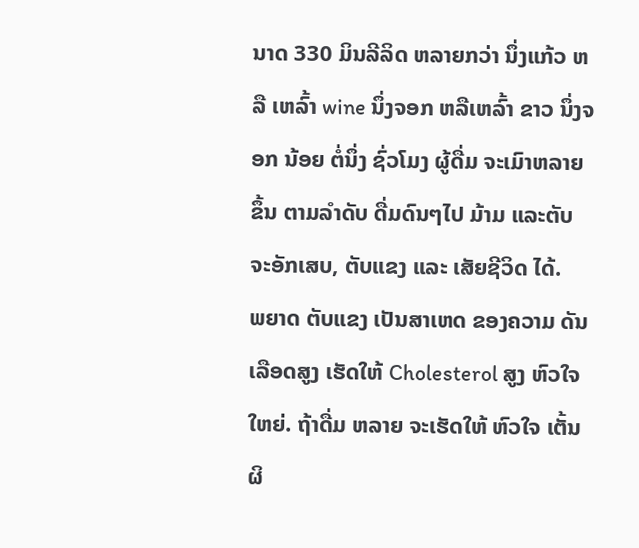ນາດ 330 ມິນລີລິດ ຫລາຍກວ່າ ນຶ່ງແກ້ວ ຫລື ເຫລົ້າ wine ນຶ່ງຈອກ ຫລືເຫລົ້າ ຂາວ ນຶ່ງຈອກ ນ້ອຍ ຕໍ່ນຶ່ງ ຊົ່ວໂມງ ຜູ້ດື່ມ ຈະເມົາຫລາຍ ຂຶ້ນ ຕາມລໍາດັບ ດື່ມດົນໆໄປ ມ້າມ ແລະຕັບ ຈະອັກເສບ, ຕັບແຂງ ແລະ ເສັຍຊີວິດ ໄດ້.
ພຍາດ ຕັບແຂງ ເປັນສາເຫດ ຂອງຄວາມ ດັນເລືອດສູງ ເຮັດໃຫ້ Cholesterol ສູງ ຫົວໃຈ ໃຫຍ່. ຖ້າດື່ມ ຫລາຍ ຈະເຮັດໃຫ້ ຫົວໃຈ ເຕັ້ນຜິ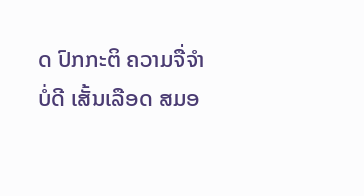ດ ປົກກະຕິ ຄວາມຈື່ຈໍາ ບໍ່ດີ ເສັ້ນເລືອດ ສມອ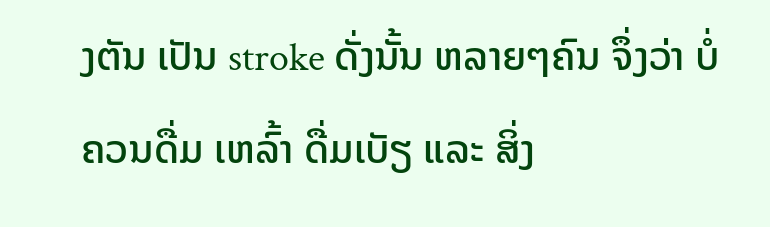ງຕັນ ເປັນ stroke ດັ່ງນັ້ນ ຫລາຍໆຄົນ ຈຶ່ງວ່າ ບໍ່ຄວນດື່ມ ເຫລົ້າ ດື່ມເບັຽ ແລະ ສິ່ງ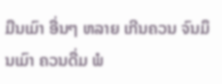ມືນເມົາ ອື່ນໆ ຫລາຍ ເກີນຄວນ ຈົນມຶນເມົາ ຄວນດື່ມ ພໍ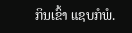ກິນເຂົ້າ ແຊບກໍພໍ.